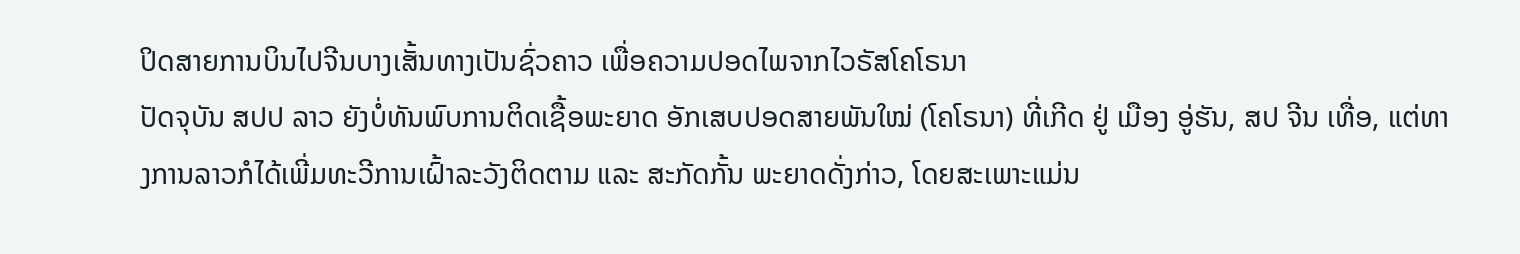ປິດສາຍການບິນໄປຈີນບາງເສັ້ນທາງເປັນຊົ່ວຄາວ ເພື່ອຄວາມປອດໄພຈາກໄວຣັສໂຄໂຣນາ
ປັດຈຸບັນ ສປປ ລາວ ຍັງບໍ່ທັນພົບການຕິດເຊື້ອພະຍາດ ອັກເສບປອດສາຍພັນໃໝ່ (ໂຄໂຣນາ) ທີ່ເກີດ ຢູ່ ເມືອງ ອູ່ຮັນ, ສປ ຈີນ ເທື່ອ, ແຕ່ທາງການລາວກໍໄດ້ເພີ່ມທະວີການເຝົ້າລະວັງຕິດຕາມ ແລະ ສະກັດກັ້ນ ພະຍາດດັ່ງກ່າວ, ໂດຍສະເພາະແມ່ນ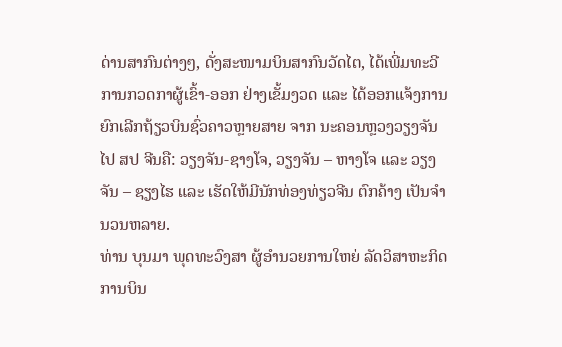ດ່ານສາກົນຕ່າງໆ, ດັ່ງສະໜາມບິນສາກົນວັດໄຕ, ໄດ້ເພີ່ມທະວີການກວດກາຜູ້ເຂົ້າ-ອອກ ຢ່າງເຂັ້ມງວດ ແລະ ໄດ້ອອກແຈ້ງການ ຍົກເລີກຖ້ຽວບິນຊົ່ວຄາວຫຼາຍສາຍ ຈາກ ນະຄອນຫຼວງວຽງຈັນ ໄປ ສປ ຈີນຄື: ວຽງຈັນ-ຊາງໂຈ, ວຽງຈັນ – ຫາງໂຈ ແລະ ວຽງຈັນ – ຊຽງໄຮ ແລະ ເຮັດໃຫ້ມີນັກທ່ອງທ່ຽວຈີນ ຕົກຄ້າງ ເປັນຈຳນວນຫລາຍ.
ທ່ານ ບຸນມາ ພຸດທະວົງສາ ຜູ້ອຳນວຍການໃຫຍ່ ລັດວິສາຫະກິດການບິນ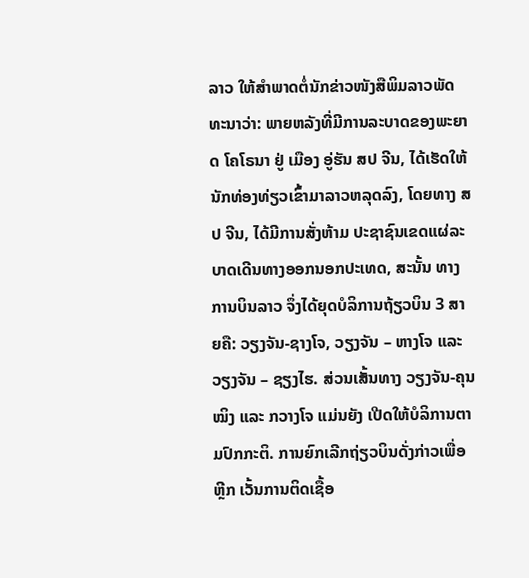ລາວ ໃຫ້ສຳພາດຕໍ່ນັກຂ່າວໜັງສືພິມລາວພັດທະນາວ່າ: ພາຍຫລັງທີ່ມີການລະບາດຂອງພະຍາດ ໂຄໂຣນາ ຢູ່ ເມືອງ ອູ່ຮັນ ສປ ຈີນ, ໄດ້ເຮັດໃຫ້ນັກທ່ອງທ່ຽວເຂົ້າມາລາວຫລຸດລົງ, ໂດຍທາງ ສປ ຈີນ, ໄດ້ມີການສັ່ງຫ້າມ ປະຊາຊົນເຂດແຜ່ລະບາດເດີນທາງອອກນອກປະເທດ, ສະນັ້ນ ທາງການບິນລາວ ຈຶ່ງໄດ້ຍຸດບໍລິການຖ້ຽວບິນ 3 ສາຍຄື: ວຽງຈັນ-ຊາງໂຈ, ວຽງຈັນ – ຫາງໂຈ ແລະ ວຽງຈັນ – ຊຽງໄຮ. ສ່ວນເສັ້ນທາງ ວຽງຈັນ-ຄຸນໝິງ ແລະ ກວາງໂຈ ແມ່ນຍັງ ເປີດໃຫ້ບໍລິການຕາມປົກກະຕິ. ການຍົກເລີກຖ່ຽວບິນດັ່ງກ່າວເພື່ອຫຼີກ ເວັ້ນການຕິດເຊື້ອ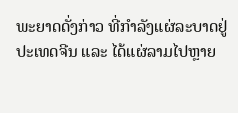ພະຍາດດັ່ງກ່າວ ທີ່ກໍາລັງແຜ່ລະບາດຢູ່ປະເທດຈີນ ແລະ ໄດ້ແຜ່ລາມໄປຫຼາຍ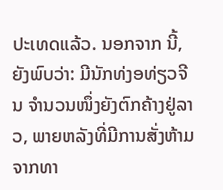ປະເທດແລ້ວ. ນອກຈາກ ນີ້, ຍັງພົບວ່າ: ມີນັກທ່ງອທ່ຽວຈີນ ຈຳນວນໜຶ່ງຍັງຕົກຄ້າງຢູ່ລາວ, ພາຍຫລັງທີ່ມີການສັ່ງຫ້າມຈາກທາ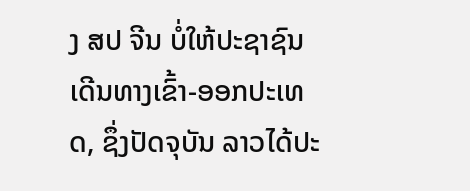ງ ສປ ຈີນ ບໍ່ໃຫ້ປະຊາຊົນ ເດີນທາງເຂົ້າ-ອອກປະເທດ, ຊຶ່ງປັດຈຸບັນ ລາວໄດ້ປະ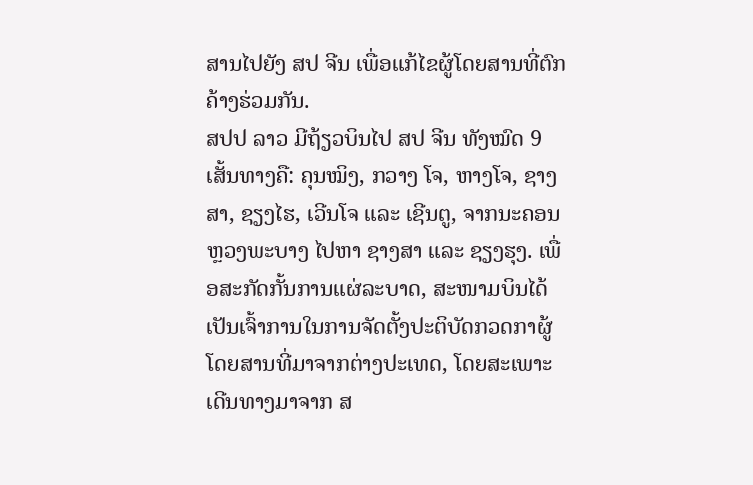ສານໄປຍັງ ສປ ຈີນ ເພື່ອແກ້ໄຂຜູ້ໂດຍສານທີ່ຕົກຄ້າງຮ່ວມກັນ.
ສປປ ລາວ ມີຖ້ຽວບິນໄປ ສປ ຈີນ ທັງໝົດ 9 ເສັ້ນທາງຄື: ຄຸນໝິງ, ກວາງ ໂຈ, ຫາງໂຈ, ຊາງສາ, ຊຽງໄຮ, ເວີນໂຈ ແລະ ເຊີນຕູ, ຈາກນະຄອນຫຼວງພະບາງ ໄປຫາ ຊາງສາ ແລະ ຊຽງຮຸງ. ເພື່ອສະກັດກັ້ນການແຜ່ລະບາດ, ສະໜາມບິນໄດ້ເປັນເຈົ້າການໃນການຈັດຕັ້ງປະຕິບັດກວດກາຜູ້ໂດຍສານທີ່ມາຈາກຕ່າງປະເທດ, ໂດຍສະເພາະເດີນທາງມາຈາກ ສ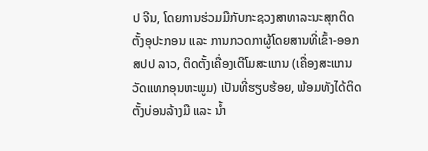ປ ຈີນ, ໂດຍການຮ່ວມມືກັບກະຊວງສາທາລະນະສຸກຕິດຕັ້ງອຸປະກອນ ແລະ ການກວດກາຜູ້ໂດຍສານທີ່ເຂົ້າ-ອອກ ສປປ ລາວ, ຕິດຕັ້ງເຄື່ອງເຕີໂມສະແກນ (ເຄື່ອງສະແກນວັດແທກອຸນຫະພູມ) ເປັນທີ່ຮຽບຮ້ອຍ, ພ້ອມທັງໄດ້ຕິດຕັ້ງບ່ອນລ້າງມື ແລະ ນ້ຳ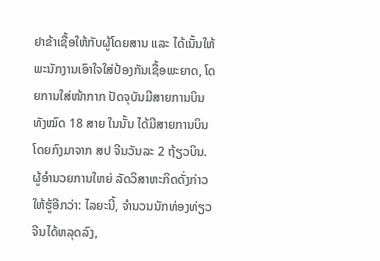ຢາຂ້າເຊື້ອໃຫ້ກັບຜູ້ໂດຍສານ ແລະ ໄດ້ເນັ້ນໃຫ້ພະນັກງານເອົາໃຈໃສ່ປ້ອງກັນເຊື້ອພະຍາດ, ໂດຍການໃສ່ໜ້າກາກ ປັດຈຸບັນມີສາຍການບິນທັງໝົດ 18 ສາຍ ໃນນັ້ນ ໄດ້ມີສາຍການບິນໂດຍກົງມາຈາກ ສປ ຈີນວັນລະ 2 ຖ້ຽວບິນ.
ຜູ້ອຳນວຍການໃຫຍ່ ລັດວິສາຫະກິດດັ່ງກ່າວ ໃຫ້ຮູ້ອີກວ່າ: ໄລຍະນີ້, ຈຳນວນນັກທ່ອງທ່ຽວຈີນໄດ້ຫລຸດລົງ,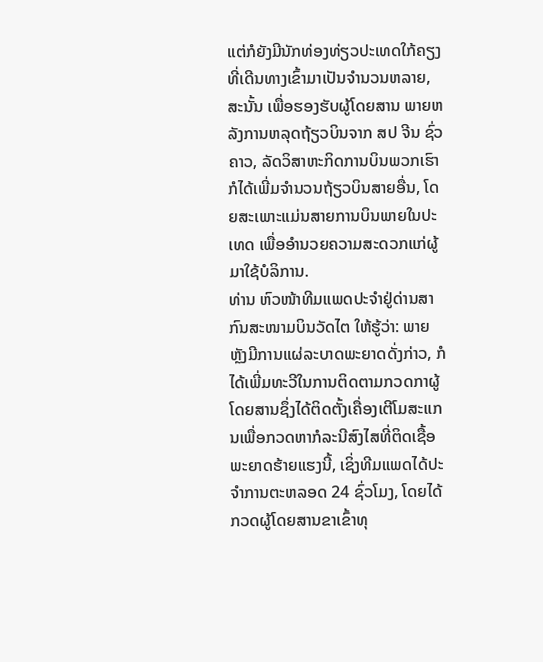ແຕ່ກໍຍັງມີນັກທ່ອງທ່ຽວປະເທດໃກ້ຄຽງ ທີ່ເດີນທາງເຂົ້າມາເປັນຈຳນວນຫລາຍ, ສະນັ້ນ ເພື່ອຮອງຮັບຜູ້ໂດຍສານ ພາຍຫລັງການຫລຸດຖ້ຽວບິນຈາກ ສປ ຈີນ ຊົ່ວຄາວ, ລັດວິສາຫະກິດການບິນພວກເຮົາກໍໄດ້ເພີ່ມຈຳນວນຖ້ຽວບິນສາຍອື່ນ, ໂດຍສະເພາະແມ່ນສາຍການບິນພາຍໃນປະເທດ ເພື່ອອຳນວຍຄວາມສະດວກແກ່ຜູ້ມາໃຊ້ບໍລິການ.
ທ່ານ ຫົວໜ້າທີມແພດປະຈຳຢູ່ດ່ານສາກົນສະໜາມບິນວັດໄຕ ໃຫ້ຮູ້ວ່າ: ພາຍຫຼັງມີການແຜ່ລະບາດພະຍາດດັ່ງກ່າວ, ກໍໄດ້ເພີ່ມທະວີໃນການຕິດຕາມກວດກາຜູ້ໂດຍສານຊຶ່ງໄດ້ຕິດຕັ້ງເຄື່ອງເຕີໂມສະແກນເພື່ອກວດຫາກໍລະນີສົງໄສທີ່ຕິດເຊື້ອພະຍາດຮ້າຍແຮງນີ້, ເຊິ່ງທີມແພດໄດ້ປະຈຳການຕະຫລອດ 24 ຊົ່ວໂມງ, ໂດຍໄດ້ກວດຜູ້ໂດຍສານຂາເຂົ້າທຸ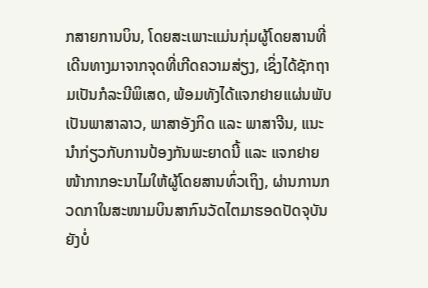ກສາຍການບິນ, ໂດຍສະເພາະແມ່ນກຸ່ມຜູ້ໂດຍສານທີ່ເດີນທາງມາຈາກຈຸດທີ່ເກີດຄວາມສ່ຽງ, ເຊິ່ງໄດ້ຊັກຖາມເປັນກໍລະນີພິເສດ, ພ້ອມທັງໄດ້ແຈກຢາຍແຜ່ນພັບເປັນພາສາລາວ, ພາສາອັງກິດ ແລະ ພາສາຈີນ, ແນະນຳກ່ຽວກັບການປ້ອງກັນພະຍາດນີ້ ແລະ ແຈກຢາຍໜ້າກາກອະນາໄມໃຫ້ຜູ້ໂດຍສານທົ່ວເຖິງ, ຜ່ານການກວດກາໃນສະໜາມບິນສາກົນວັດໄຕມາຮອດປັດຈຸບັນຍັງບໍ່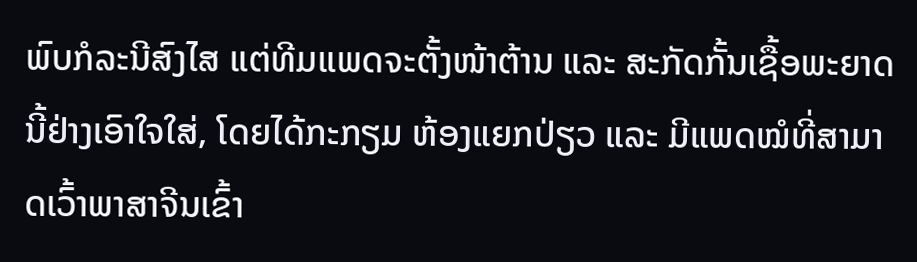ພົບກໍລະນີສົງໄສ ແຕ່ທີມແພດຈະຕັ້ງໜ້າຕ້ານ ແລະ ສະກັດກັ້ນເຊື້ອພະຍາດນີ້ຢ່າງເອົາໃຈໃສ່, ໂດຍໄດ້ກະກຽມ ຫ້ອງແຍກປ່ຽວ ແລະ ມີແພດໝໍທີ່ສາມາດເວົ້າພາສາຈີນເຂົ້າ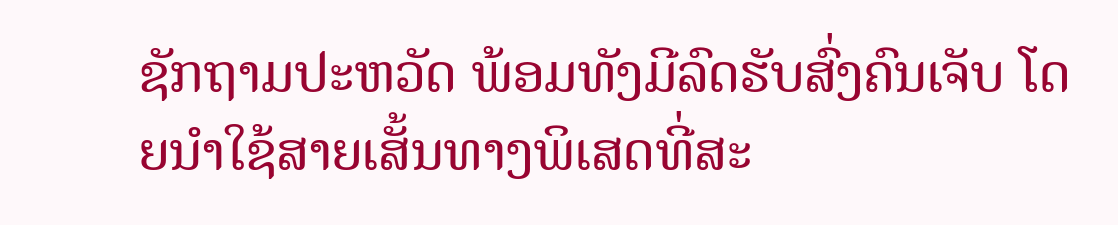ຊັກຖາມປະຫວັດ ພ້ອມທັງມີລົດຮັບສົ່ງຄົນເຈັບ ໂດຍນຳໃຊ້ສາຍເສັ້ນທາງພິເສດທີ່ສະ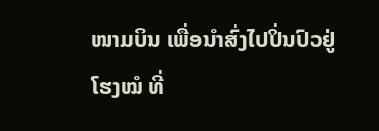ໜາມບິນ ເພື່ອນຳສົ່ງໄປປິ່ນປົວຢູ່ໂຮງໝໍ ທີ່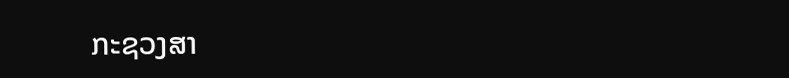ກະຊວງສາ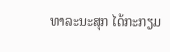ທາລະນະສຸກ ໄດ້ກະກຽມ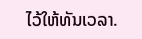ໄວ້ໃຫ້ທັນເວລາ.